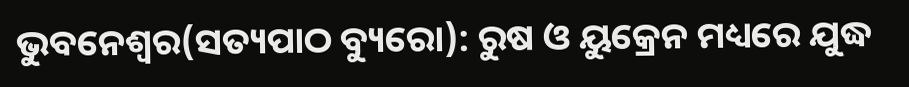ଭୁବନେଶ୍ୱର(ସତ୍ୟପାଠ ବ୍ୟୁରୋ): ରୁଷ ଓ ୟୁକ୍ରେନ ମଧ୍ୟରେ ଯୁଦ୍ଧ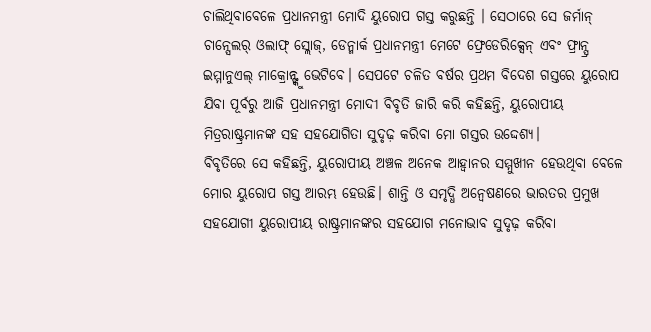ଚାଲିଥିବାବେଳେ ପ୍ରଧାନମନ୍ତ୍ରୀ ମୋଦି ୟୁରୋପ ଗସ୍ତ କରୁଛନ୍ତି । ସେଠାରେ ସେ ଜର୍ମାନ୍ ଚାନ୍ସେଲର୍ ଓଲାଫ୍ ସ୍ଲୋଜ୍, ଡେନ୍ମାର୍କ ପ୍ରଧାନମନ୍ତ୍ରୀ ମେଟେ ଫ୍ରେଡେରିକ୍ସେନ୍ ଏବଂ ଫ୍ରାନ୍ସ୍ର ଇମ୍ମାନୁଏଲ୍ ମାକ୍ରୋନ୍ଙ୍କୁ ଭେଟିବେ। ସେପଟେ ଚଳିତ ବର୍ଷର ପ୍ରଥମ ବିଦେଶ ଗସ୍ତରେ ୟୁରୋପ ଯିବା ପୂର୍ବରୁ ଆଜି ପ୍ରଧାନମନ୍ତ୍ରୀ ମୋଦୀ ବିବୃତି ଜାରି କରି କହିଛନ୍ତି, ୟୁରୋପୀୟ ମିତ୍ରରାଷ୍ଟ୍ରମାନଙ୍କ ସହ ସହଯୋଗିତା ସୁଦୃଢ଼ କରିବା ମୋ ଗସ୍ତର ଉଦ୍ଦେଶ୍ୟ।
ବିବୃତିରେ ସେ କହିଛନ୍ତି, ୟୁରୋପୀୟ ଅଞ୍ଚଳ ଅନେକ ଆହ୍ବାନର ସମ୍ମୁଖୀନ ହେଉଥିବା ବେଳେ ମୋର ୟୁରୋପ ଗସ୍ତ ଆରମ୍ଭ ହେଉଛି। ଶାନ୍ତି ଓ ସମୃଦ୍ଧି ଅନ୍ବେଷଣରେ ଭାରତର ପ୍ରମୁଖ ସହଯୋଗୀ ୟୁରୋପୀୟ ରାଷ୍ଟ୍ରମାନଙ୍କର ସହଯୋଗ ମନୋଭାବ ସୁଦୃଢ଼ କରିବା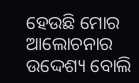ହେଉଛି ମୋର ଆଲୋଚନାର ଉଦ୍ଦେଶ୍ୟ ବୋଲି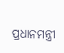ପ୍ରଧାନମନ୍ତ୍ରୀ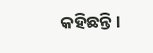କହିଛନ୍ତି ।